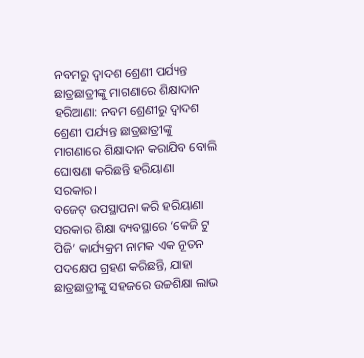ନବମରୁ ଦ୍ବାଦଶ ଶ୍ରେଣୀ ପର୍ଯ୍ୟନ୍ତ ଛାତ୍ରଛାତ୍ରୀଙ୍କୁ ମାଗଣାରେ ଶିକ୍ଷାଦାନ
ହରିଆଣା: ନବମ ଶ୍ରେଣୀରୁ ଦ୍ବାଦଶ ଶ୍ରେଣୀ ପର୍ଯ୍ୟନ୍ତ ଛାତ୍ରଛାତ୍ରୀଙ୍କୁ ମାଗଣାରେ ଶିକ୍ଷାଦାନ କରାଯିବ ବୋଲି ଘୋଷଣା କରିଛନ୍ତି ହରିୟାଣା ସରକାର।
ବଜେଟ୍ ଉପସ୍ଥାପନା କରି ହରିୟାଣା ସରକାର ଶିକ୍ଷା ବ୍ୟବସ୍ଥାରେ ‘କେଜି ଟୁ ପିଜି’ କାର୍ଯ୍ୟକ୍ରମ ନାମକ ଏକ ନୂତନ ପଦକ୍ଷେପ ଗ୍ରହଣ କରିଛନ୍ତି, ଯାହା ଛାତ୍ରଛାତ୍ରୀଙ୍କୁ ସହଜରେ ଉଚ୍ଚଶିକ୍ଷା ଲାଭ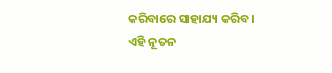କରିବାରେ ସାହାଯ୍ୟ କରିବ।
ଏହି ନୂତନ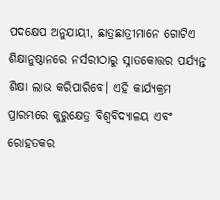ପଦକ୍ଷେପ ଅନୁଯାୟୀ, ଛାତ୍ରଛାତ୍ରୀମାନେ ଗୋଟିଏ ଶିକ୍ଷାନୁଷ୍ଠାନରେ ନର୍ସରୀଠାରୁ ସ୍ନାତକୋତ୍ତର ପର୍ଯ୍ୟନ୍ତ ଶିକ୍ଷା ଲାଭ କରିପାରିବେ। ଏହି କାର୍ଯ୍ୟକ୍ରମ ପ୍ରାରମ୍ଭରେ କୁରୁକ୍ଷେତ୍ର ବିଶ୍ୱବିଦ୍ୟାଳୟ ଏବଂ ରୋହତକର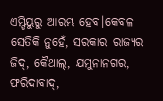ଏମ୍ଡିୟୁରୁ ଆରମ୍ଭ ହେବ।କେବଳ ସେତିକି ନୁହେଁ, ସରକାର ରାଜ୍ୟର ଜିଦ୍, କୈଥାଲ୍, ଯମୁନାନଗର, ଫରିଦାବାଦ୍,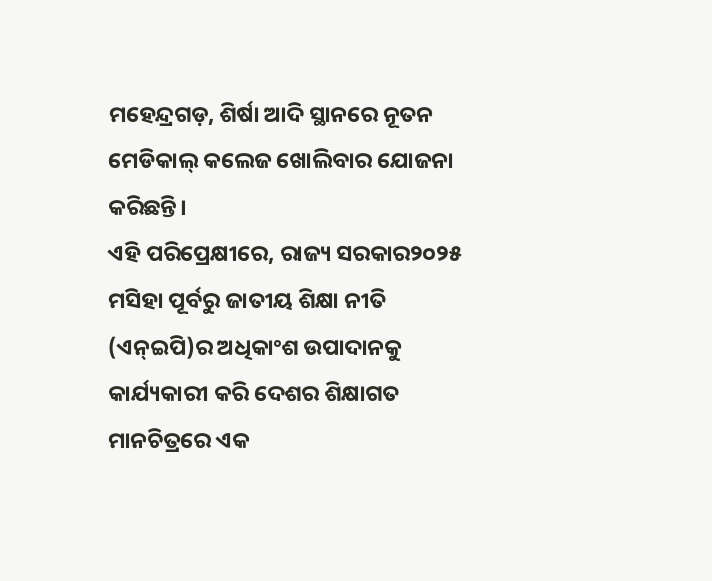ମହେନ୍ଦ୍ରଗଡ଼, ଶିର୍ଷା ଆଦି ସ୍ଥାନରେ ନୂତନ ମେଡିକାଲ୍ କଲେଜ ଖୋଲିବାର ଯୋଜନା କରିଛନ୍ତି।
ଏହି ପରିପ୍ରେକ୍ଷୀରେ, ରାଜ୍ୟ ସରକାର୨୦୨୫ ମସିହା ପୂର୍ବରୁ ଜାତୀୟ ଶିକ୍ଷା ନୀତି (ଏନ୍ଇପି)ର ଅଧିକାଂଶ ଉପାଦାନକୁ କାର୍ଯ୍ୟକାରୀ କରି ଦେଶର ଶିକ୍ଷାଗତ ମାନଚିତ୍ରରେ ଏକ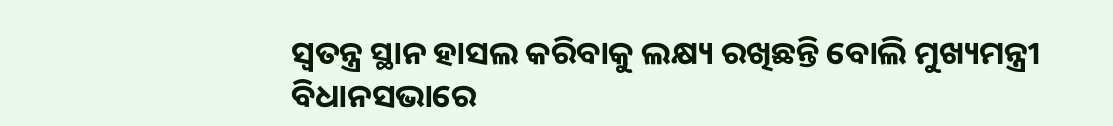ସ୍ୱତନ୍ତ୍ର ସ୍ଥାନ ହାସଲ କରିବାକୁ ଲକ୍ଷ୍ୟ ରଖିଛନ୍ତି ବୋଲି ମୁଖ୍ୟମନ୍ତ୍ରୀ ବିଧାନସଭାରେ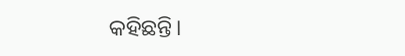କହିଛନ୍ତି।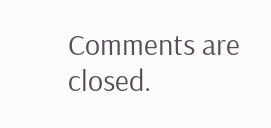Comments are closed.